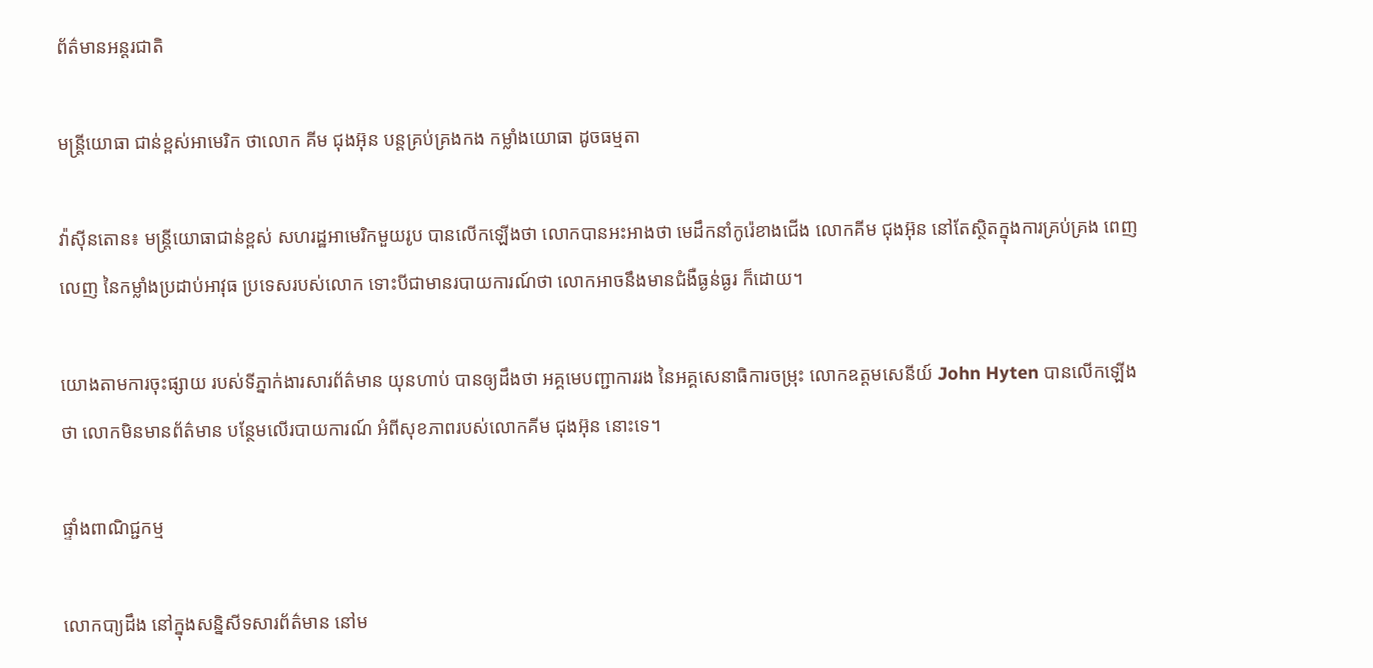ព័ត៌មានអន្តរជាតិ

មន្រ្តីយោធា ជាន់ខ្ពស់អាមេរិក ថាលោក គីម ជុងអ៊ុន បន្ដគ្រប់គ្រងកង កម្លាំងយោធា ដូចធម្មតា

វ៉ាស៊ីនតោន៖ មន្ត្រីយោធាជាន់ខ្ពស់ សហរដ្ឋអាមេរិកមួយរូប បានលើកឡើងថា លោកបានអះអាងថា មេដឹកនាំកូរ៉េខាងជើង លោកគីម ជុងអ៊ុន នៅតែស្ថិតក្នុងការគ្រប់គ្រង ពេញលេញ នៃកម្លាំងប្រដាប់អាវុធ ប្រទេសរបស់លោក ទោះបីជាមានរបាយការណ៍ថា លោកអាចនឹងមានជំងឺធ្ងន់ធ្ងរ ក៏ដោយ។

យោងតាមការចុះផ្សាយ របស់ទីភ្នាក់ងារសារព័ត៌មាន យុនហាប់ បានឲ្យដឹងថា អគ្គមេបញ្ជាការរង នៃអគ្គសេនាធិការចម្រុះ លោកឧត្តមសេនីយ៍ John Hyten បានលើកឡើងថា លោកមិនមានព័ត៌មាន បន្ថែមលើរបាយការណ៍ អំពីសុខភាពរបស់លោកគីម ជុងអ៊ុន នោះទេ។

ផ្ទាំងពាណិជ្ជកម្ម

លោកបា្យដឹង នៅក្នុងសន្និសីទសារព័ត៌មាន នៅម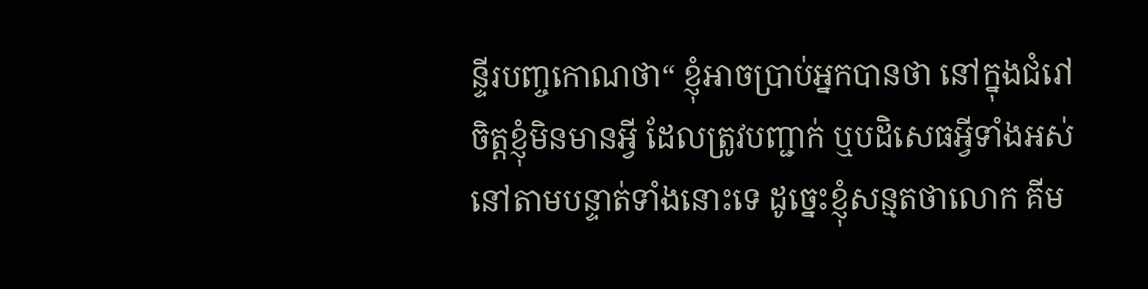ន្ទីរបញ្ចកោណថា“ ខ្ញុំអាចប្រាប់អ្នកបានថា នៅក្នុងជំរៅចិត្ដខ្ញុំមិនមានអ្វី ដែលត្រូវបញ្ជាក់ ឬបដិសេធអ្វីទាំងអស់ នៅតាមបន្ទាត់ទាំងនោះទេ ដូច្នេះខ្ញុំសន្មតថាលោក គីម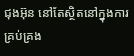ជុងអ៊ុន នៅតែស្ថិតនៅក្នុងការគ្រប់គ្រង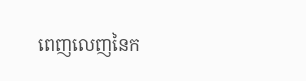ពេញលេញនៃក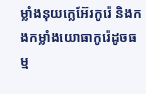ម្លាំងនុយក្លេអ៊ែរកូរ៉េ និងកងកម្លាំងយោធាកូរ៉េដូចធម្ម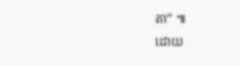តា” ៕
ដោយ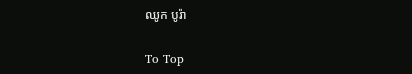ឈូក បូរ៉ា

To Top